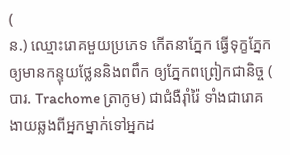(
ន.) ឈ្មោះរោគមួយប្រភេទ កើតនាភ្នែក ធ្វើទុក្ខភ្នែកឲ្យមានកន្ទុយថ្លែននិងពពឹក ឲ្យភ្នែកពព្រៀកជានិច្ច (
បារ. Trachome ត្រាកូម) ជាជំងឺរ៉ាំរ៉ៃ ទាំងជារោគងាយឆ្លងពីអ្នកម្នាក់ទៅអ្នកដ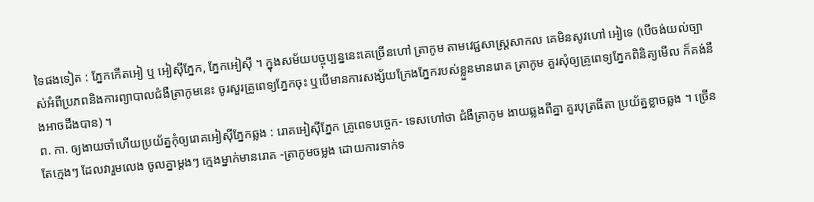ទៃផងទៀត : ភ្នែកកើតអៀ ឬ អៀស៊ីភ្នែក, ភ្នែកអៀស៊ី ។ ក្នុងសម័យបច្ចុប្បន្ននេះគេច្រើនហៅ ត្រាកូម តាមវេជ្ជសាស្រ្តសាកល គេមិនសូវហៅ អៀទេ (បើចង់យល់ច្បាស់អំពីប្រភពនិងការព្យាបាលជំងឺត្រាកូមនេះ ចូរសួរគ្រូពេទ្យភ្នែកចុះ ឬបើមានការសង្ស័យក្រែងភ្នែករបស់ខ្លួនមានរោគ ត្រាកូម គួរសុំឲ្យគ្រូពេទ្យភ្នែកពិនិត្យមើល ក៏គង់នឹងអាចដឹងបាន) ។
ព. កា. ឲ្យងាយចាំហើយប្រយ័ត្នកុំឲ្យរោគអៀស៊ីភ្នែកឆ្លង : រោគអៀស៊ីភ្នែក គ្រូពេទបច្ចេក- ទេសហៅថា ជំងឺត្រាកូម ងាយឆ្លងពីគ្នា គួរបុត្រធីតា ប្រយ័ត្នខ្លាចឆ្លង ។ ច្រើនតែក្មេងៗ ដែលវារួមលេង ចូលគ្នាម្តងៗ ក្មេងម្នាក់មានរោគ -ត្រាកូមចម្លង ដោយការទាក់ទ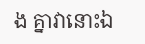ង គ្នាវានោះឯ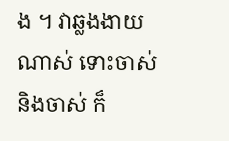ង ។ វាឆ្លងងាយណាស់ ទោះចាស់និងចាស់ ក៏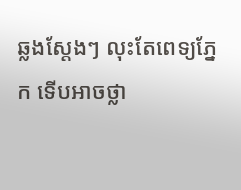ឆ្លងស្តែងៗ លុះតែពេទ្យភ្នែក ទើបអាចថ្លា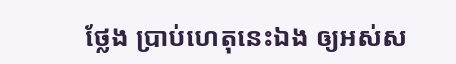ថ្លែង ប្រាប់ហេតុនេះឯង ឲ្យអស់ស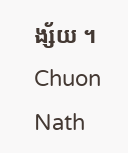ង្ស័យ ។
Chuon Nath